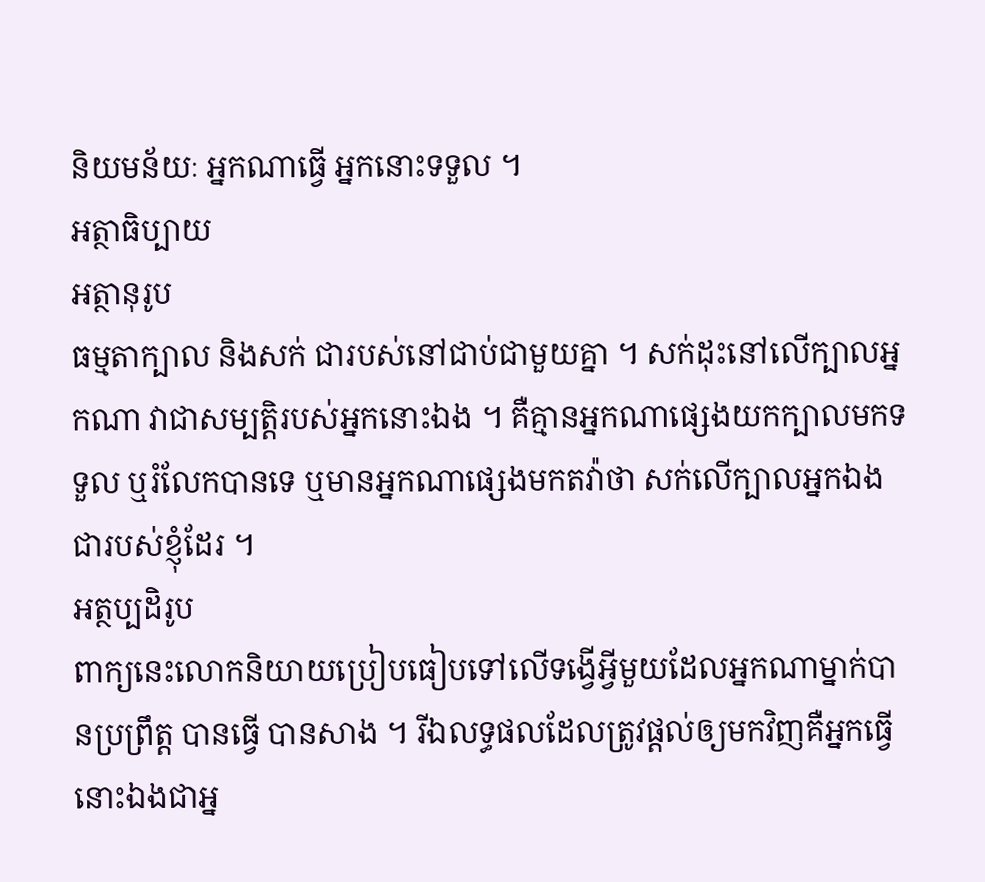និយមន័យៈ អ្នកណាធ្វើ អ្នកនោះទទួល ។
អត្ថាធិប្បាយ
អត្ថានុរូប
ធម្មតាក្បាល និងសក់ ជារបស់នៅជាប់ជាមួយគ្នា ។ សក់ដុះនៅលើក្បាលអ្នកណា វាជាសម្បត្តិរបស់អ្នកនោះឯង ។ គឺគ្មានអ្នកណាផ្សេងយកក្បាលមកទទួល ឬរំលែកបានទេ ឬមានអ្នកណាផ្សេងមកតវ៉ាថា សក់លើក្បាលអ្នកឯងជារបស់ខ្ញុំដែរ ។
អត្ថប្បដិរូប
ពាក្យនេះលោកនិយាយប្រៀបធៀបទៅលើទង្វើអ្វីមួយដែលអ្នកណាម្នាក់បានប្រព្រឹត្ត បានធ្វើ បានសាង ។ រីឯលទ្ធផលដែលត្រូវផ្ដល់ឲ្យមកវិញគឺអ្នកធ្វើនោះឯងជាអ្ន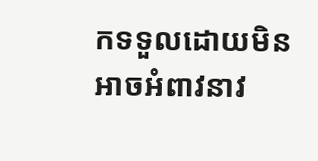កទទួលដោយមិនអាចអំពាវនាវ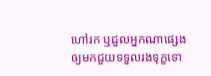ហៅរក ឬជួលអ្នកណាផ្សេងឲ្យមកជួយទទួលរងទុក្ខទោ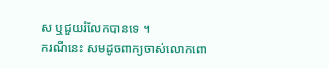ស ឬជួយរំលែកបានទេ ។
ករណីនេះ សមដូចពាក្យចាស់លោកពោ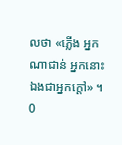លថា «ភ្លើង អ្នកណាជាន់ អ្នកនោះឯងជាអ្នកក្ដៅ» ។
0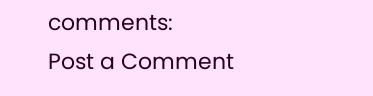comments:
Post a Comment